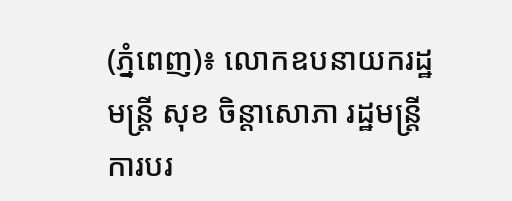(ភ្នំពេញ)៖ លោកឧបនាយករដ្ឋមន្រ្តី សុខ ចិន្តាសោភា រដ្ឋមន្រ្តីការបរ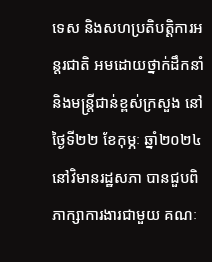ទេស និងសហប្រតិបត្តិការអន្តរជាតិ អមដោយថ្នាក់ដឹកនាំ និងមន្ត្រីជាន់ខ្ពស់ក្រសួង នៅថ្ងៃទី២២ ខែកុម្ភៈ ឆ្នាំ២០២៤ នៅវិមានរដ្ឋសភា បានជួបពិភាក្សាការងារជាមួយ គណៈ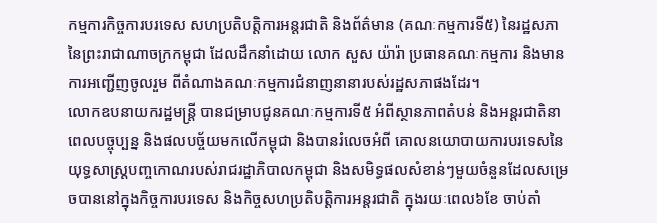កម្មការកិច្ចការបរទេស សហប្រតិបត្តិការអន្តរជាតិ និងព័ត៌មាន (គណៈកម្មការទី៥) នៃរដ្ឋសភា នៃព្រះរាជាណាចក្រកម្ពុជា ដែលដឹកនាំដោយ លោក សួស យ៉ារ៉ា ប្រធានគណៈកម្មការ និងមានការអញ្ជើញចូលរួម ពីតំណាងគណៈកម្មការជំនាញនានារបស់រដ្ឋសភាផងដែរ។
លោកឧបនាយករដ្ឋមន្ត្រី បានជម្រាបជូនគណៈកម្មការទី៥ អំពីស្ថានភាពតំបន់ និងអន្តរជាតិនាពេលបច្ចុប្បន្ន និងផលបច្ច័យមកលើកម្ពុជា និងបានរំលេចអំពី គោលនយោបាយការបរទេសនៃយុទ្ធសាស្ត្របញ្ចកោណរបស់រាជរដ្ឋាភិបាលកម្ពុជា និងសមិទ្ធផលសំខាន់ៗមួយចំនួនដែលសម្រេចបាននៅក្នុងកិច្ចការបរទេស និងកិច្ចសហប្រតិបត្តិការអន្តរជាតិ ក្នុងរយៈពេល៦ខែ ចាប់តាំ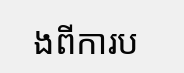ងពីការប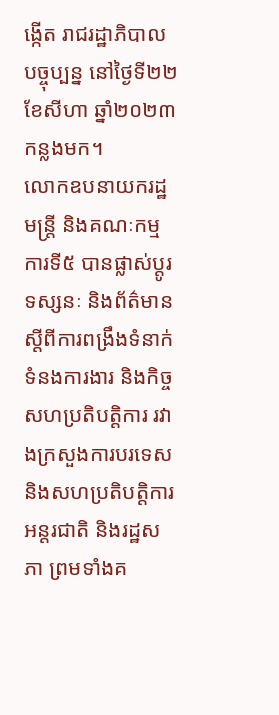ង្កើត រាជរដ្ឋាភិបាលបច្ចុប្បន្ន នៅថ្ងៃទី២២ ខែសីហា ឆ្នាំ២០២៣ កន្លងមក។
លោកឧបនាយករដ្ឋមន្ត្រី និងគណៈកម្មការទី៥ បានផ្លាស់ប្តូរទស្សនៈ និងព័ត៌មានស្តីពីការពង្រឹងទំនាក់ទំនងការងារ និងកិច្ចសហប្រតិបត្តិការ រវាងក្រសួងការបរទេស និងសហប្រតិបត្តិការអន្តរជាតិ និងរដ្ឋសភា ព្រមទាំងគ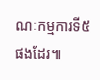ណៈកម្មការទី៥ ផងដែរ៕